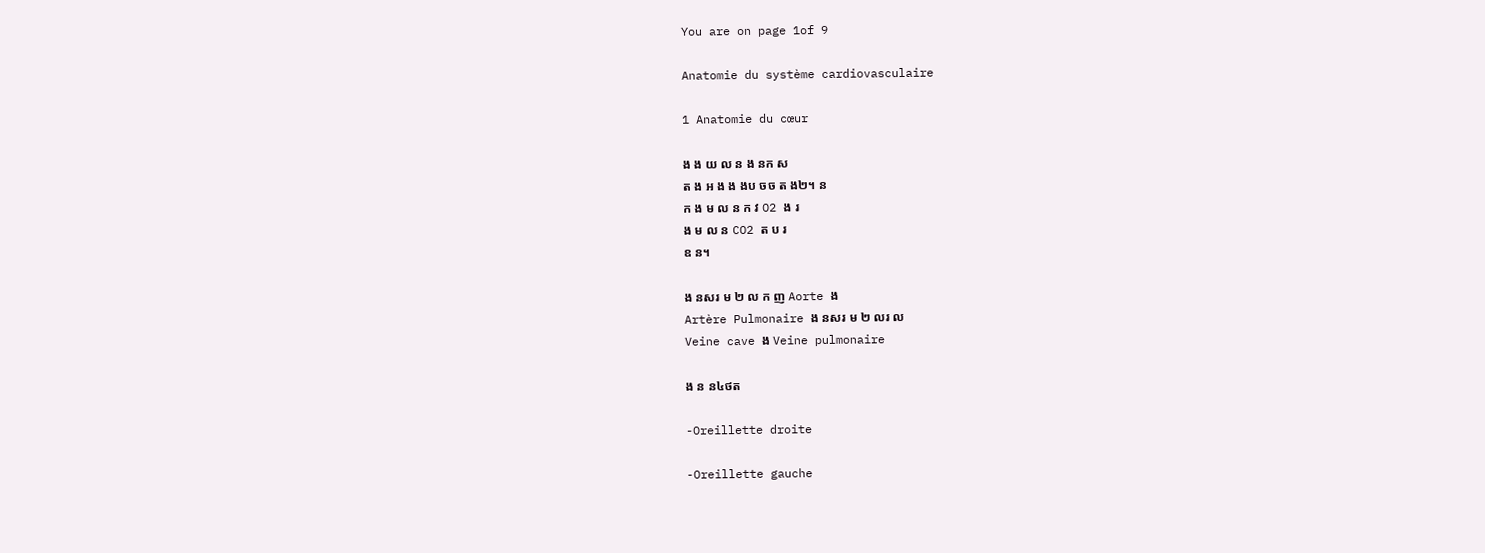You are on page 1of 9

Anatomie du système cardiovasculaire

1 Anatomie du cœur

ង ង យ ល ន ង នក ស
ត ង អ ង ង ងប ចច ត ង២។ ន
ក ង ម ល ន ក វ O2 ង រ
ង ម ល ន CO2 ត ប រ
ឧ ន។

ង នសរ ម ២ ល ក ញ Aorte ង
Artère Pulmonaire ង នសរ ម ២ លរ ល
Veine cave ង Veine pulmonaire

ង ន ន៤ថត

-Oreillette droite

-Oreillette gauche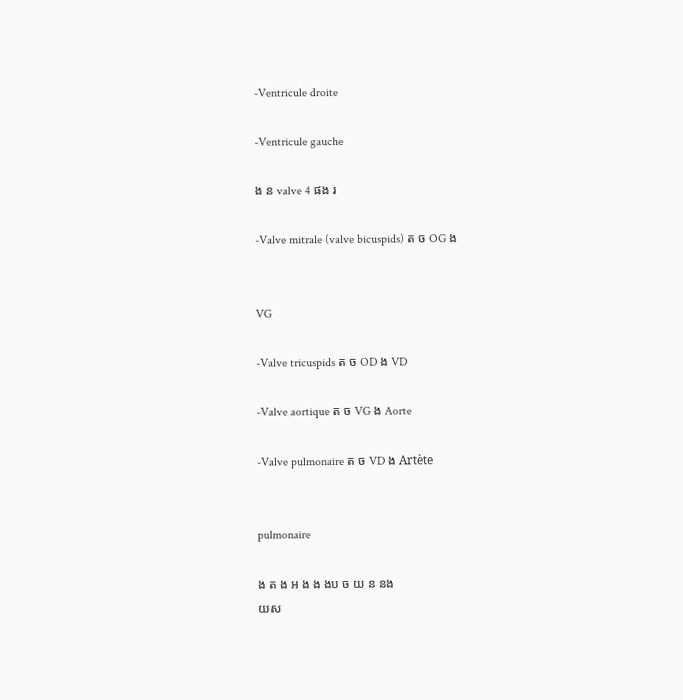-Ventricule droite

-Ventricule gauche

ង ន valve 4 ផង រ

-Valve mitrale (valve bicuspids) ត ច OG ង


VG

-Valve tricuspids ត ច OD ង VD

-Valve aortique ត ច VG ង Aorte

-Valve pulmonaire ត ច VD ង Artète


pulmonaire

ង ត ង អ ង ង ងប ច យ ន នង
យស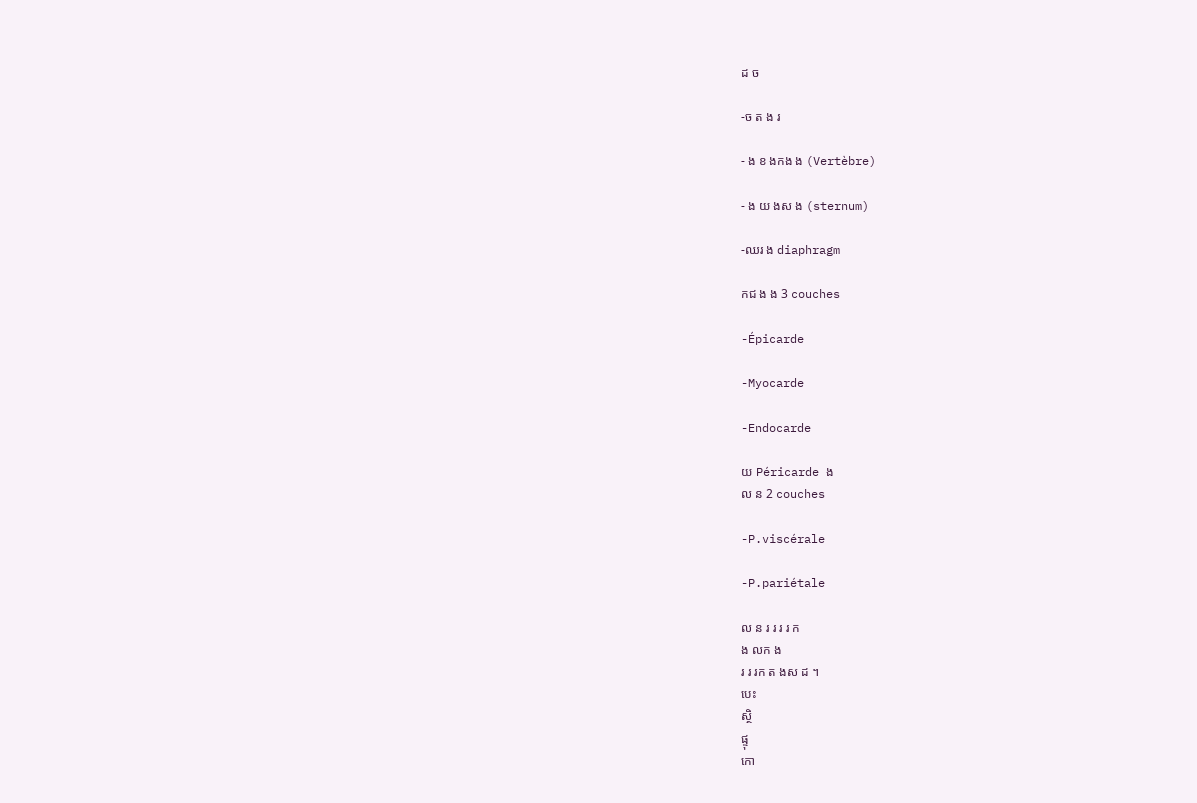ដ ច

-ច ត ង រ

- ង ខ ងកង ង (Vertèbre)

- ង យ ងស ង (sternum)

-ឈរ ង diaphragm

កជ ង ង 3 couches

-Épicarde

-Myocarde

-Endocarde

យ Péricarde ង
ល ន 2 couches

-P.viscérale

-P.pariétale

ល ន រ រ រ រ ក
ង លក ង
រ រ រក ត ងស ដ ។
បេះ
ស្ថិ
ផ្ទុ
កោ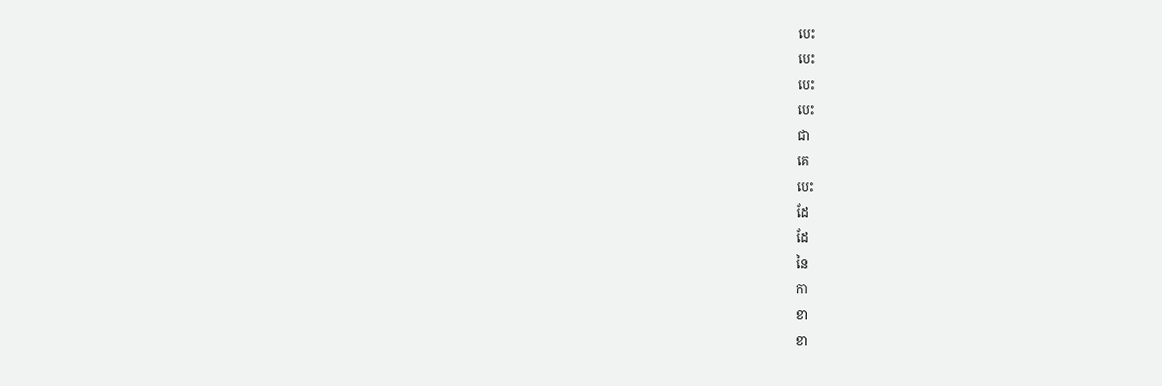បេះ
បេះ
បេះ
បេះ
ជា
គេ
បេះ
ដែ
ដែ
នៃ
កា
ខា
ខា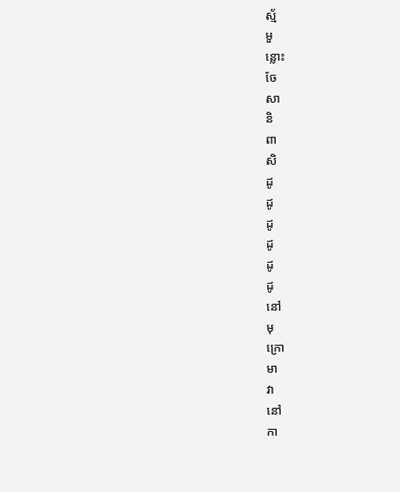ស្ម័
មួ
ន្លោះ
ចែ
សា
និ
ពា
សិ
ដូ
ដូ
ដូ
ដូ
ដូ
ដូ
នៅ
មុ
ក្រោ
មា
វា
នៅ
កា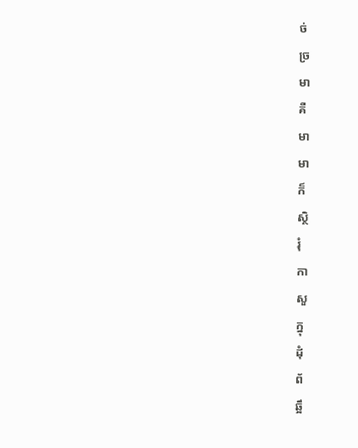ច់
ច្រ
មា
គឺ
មា
មា
ក៏
ស្ថិ
រុំ
កា
សួ
ក្នុ
ដុំ
ព័
ឆ្អឹ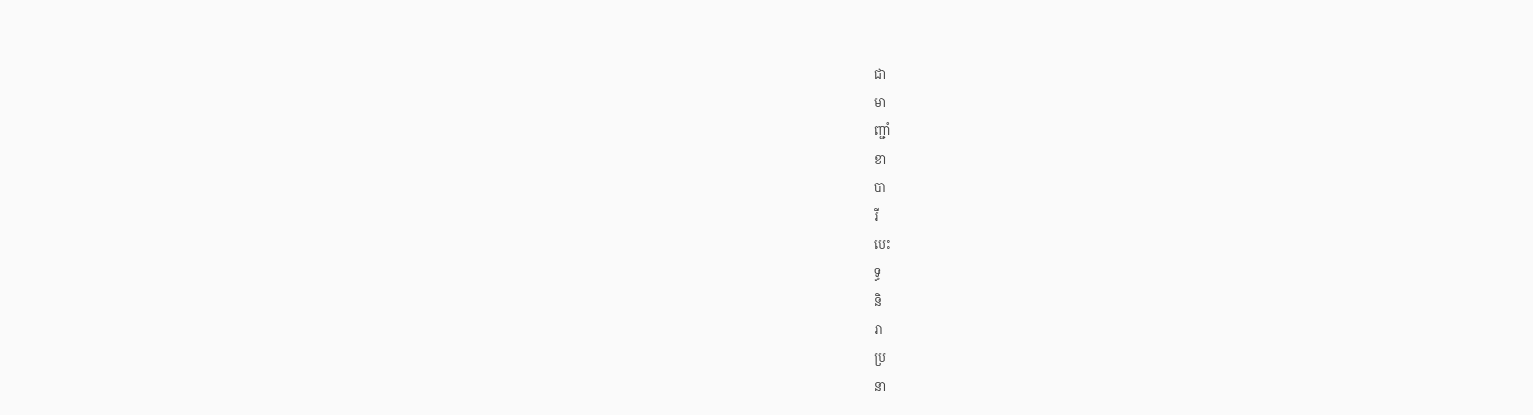ជា
មា
ញ្ជាំ
ខា
បា
រី
បេះ
ទ្ធ
និ
រា
ប្រ
នា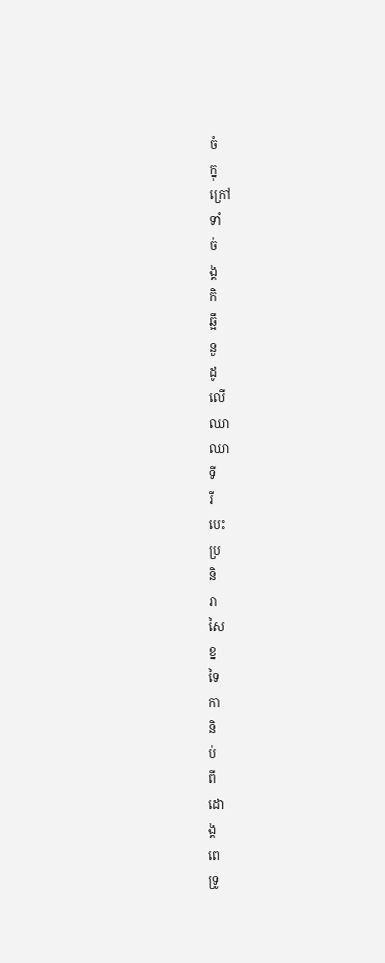ចំ
ក្នុ
ក្រៅ
ទាំ
ច់
ង្គ
កិ
ឆ្អឹ
នួ
ដូ
លើ
ឈា
ឈា
ទី
រី
បេះ
ប្រ
និ
រា
សៃ
ខ្ន
ទៃ
កា
និ
ប់
ពី
ដោ
ង្គ
ពេ
ទ្រូ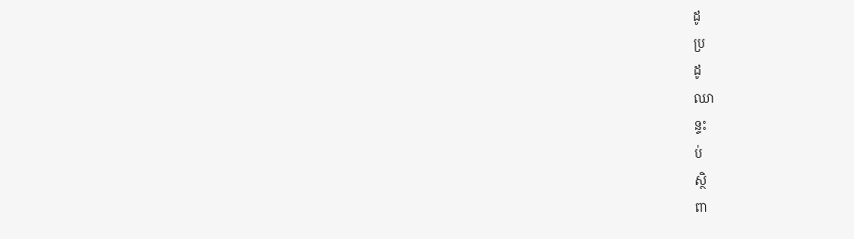ដូ
ប្រ
ដូ
ឈា
ន្ទះ
ប់
ស្ថិ
ពា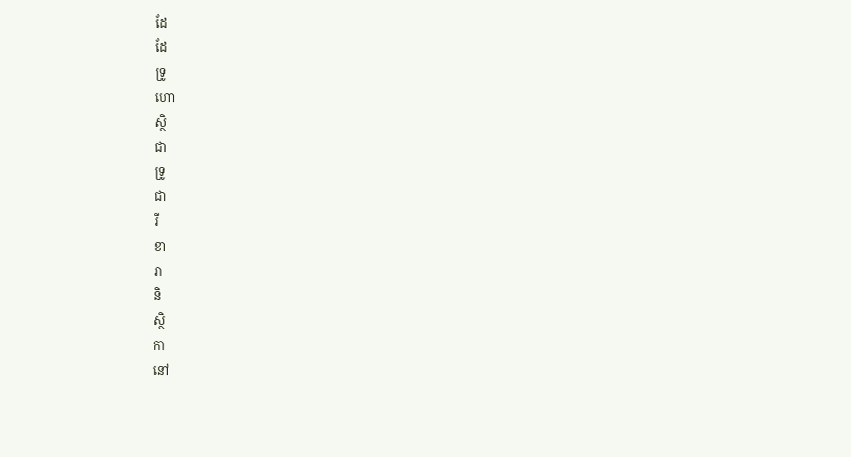ដែ
ដែ
ទ្រូ
ហោ
ស្ថិ
ជា
ទ្រូ
ជា
រី
ខា
រា
និ
ស្ថិ
កា
នៅ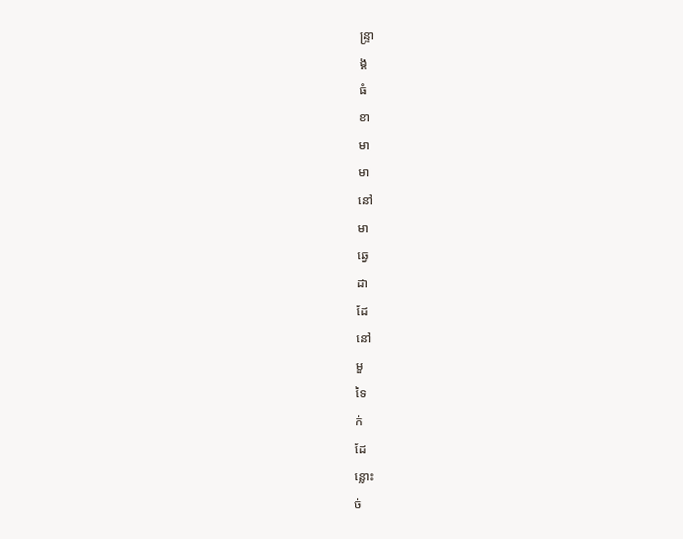ន្ទ្រា
ង្គ
ធំ
ខា
មា
មា
នៅ
មា
ឆ្វេ
ដា
ដែ
នៅ
មួ
ទៃ
ក់
ដែ
ន្លោះ
ច់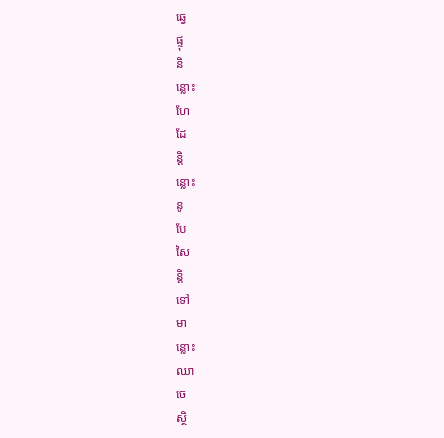ឆ្វេ
ផ្ទុ
និ
ន្លោះ
ហែ
ដែ
ន្តិ
ន្លោះ
នូ
បែ
សៃ
ន្តិ
ទៅ
មា
ន្លោះ
ឈា
ចេ
ស្ថិ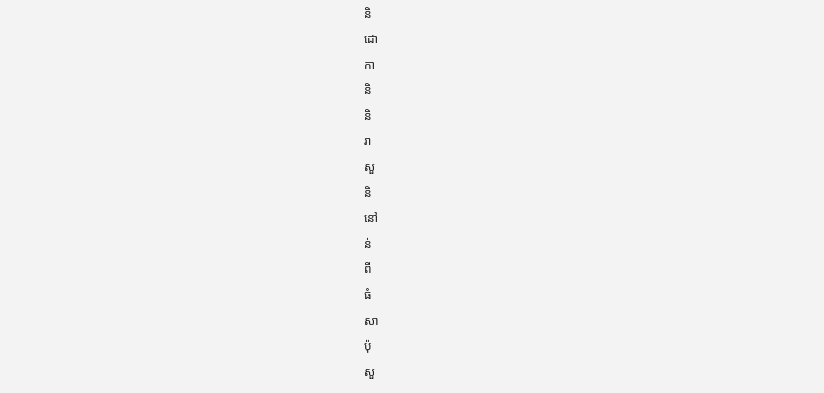និ
ដោ
កា
និ
និ
រា
សួ
និ
នៅ
ន់
ពី
ធំ
សា
ប៉ុ
សួ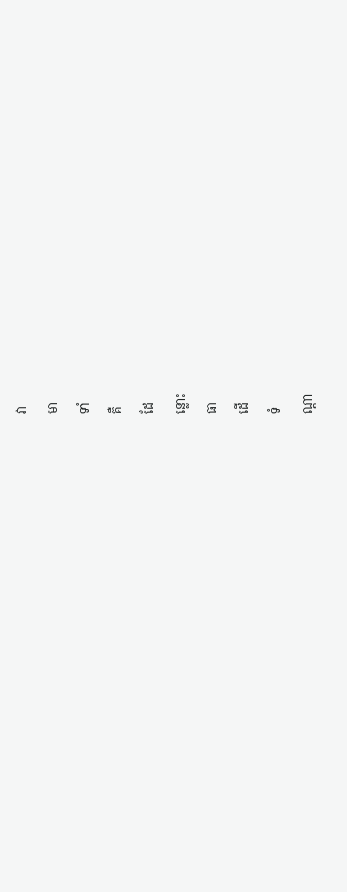វា
មា
ទាំ
គឺ
ដែ
ន្លោះ
ធា
ដើ
ទំ
ណ្តា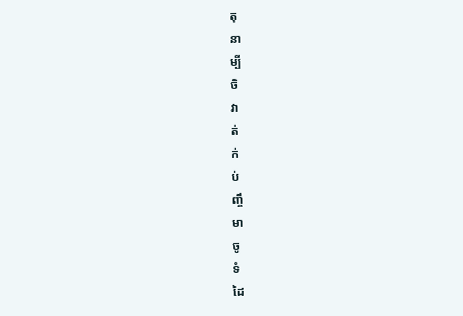តុ
នា
ម្បី
ចិ
វា
ត់
ក់
ប់
ញ្ចឹ
មា
ចូ
ទំ
ដៃ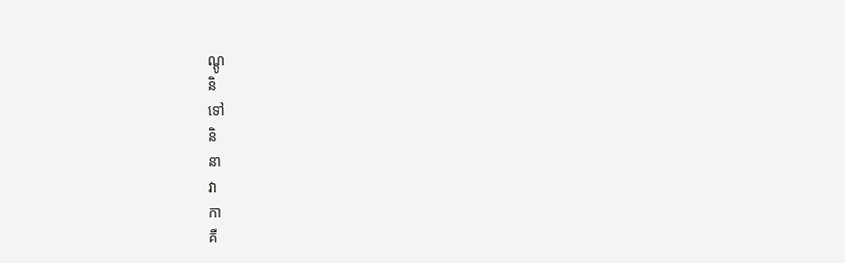ណ្តូ
និ
ទៅ
និ
នា
វា
កា
គឺ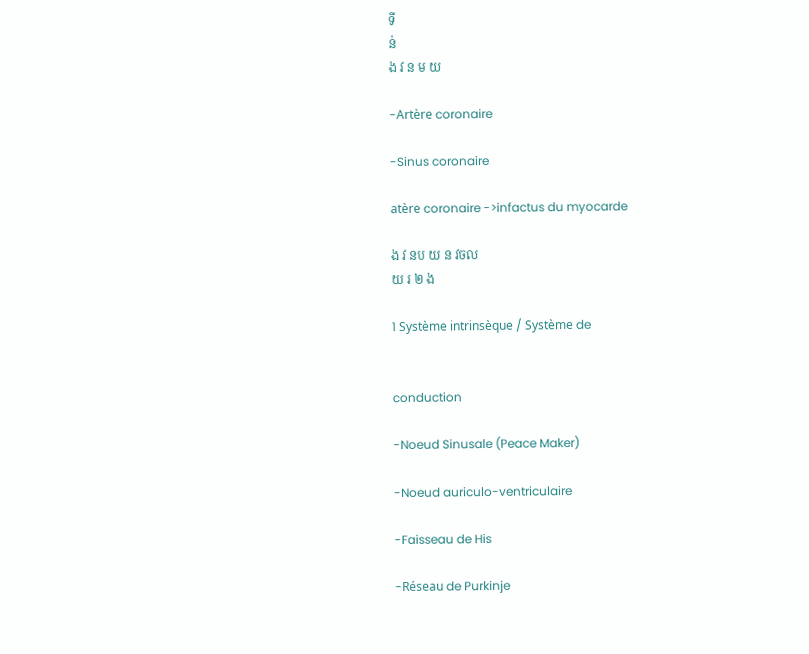ទី
ន់
ង វ ន ម យ

-Artère coronaire

-Sinus coronaire

atère coronaire ->infactus du myocarde

ង វ នប យ ន វចល
យ រ ២ ង

1 Système intrinsèque / Système de


conduction

-Noeud Sinusale (Peace Maker)

-Noeud auriculo-ventriculaire

-Faisseau de His

-Réseau de Purkinje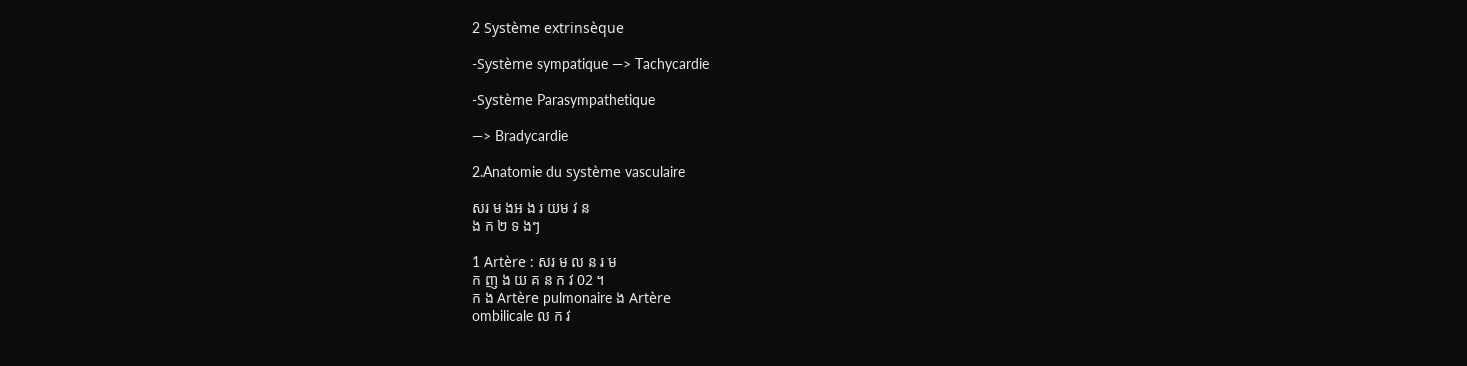2 Système extrinsèque

-Système sympatique —> Tachycardie

-Système Parasympathetique

—> Bradycardie

2.Anatomie du système vasculaire

សរ ម ងអ ង រ យម វ ន
ង ក ២ ទ ងៗ

1 Artère : សរ ម ល ន រ ម
ក ញ ង យ គ ន ក វ 02 ។
ក ង Artère pulmonaire ង Artère
ombilicale ល ក វ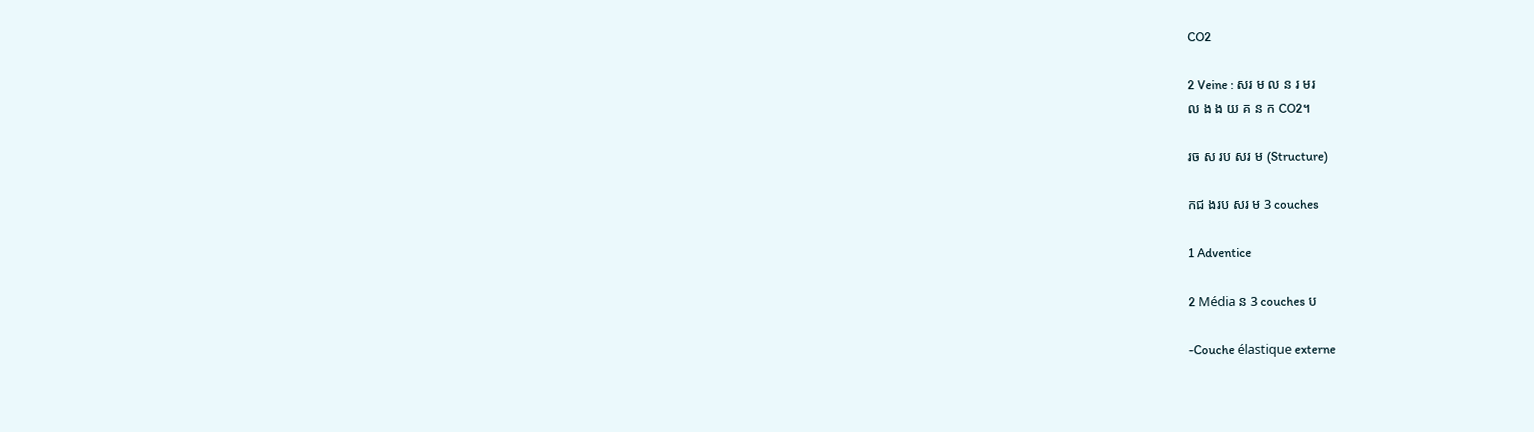CO2

2 Veine : សរ ម ល ន រ មរ
ល ង ង យ គ ន ក CO2។

រច ស រប សរ ម (Structure)

កជ ងរប សរ ម 3 couches

1 Adventice

2 Média ន 3 couches ប

-Couche élastique externe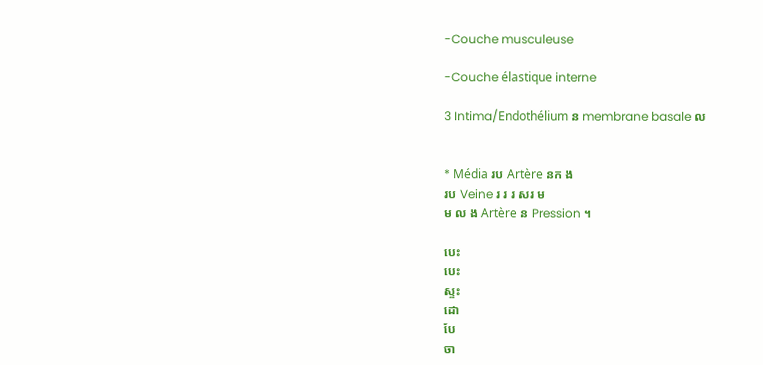-Couche musculeuse

-Couche élastique interne

3 Intima/Endothélium ន membrane basale ល


* Média រប Artère នក ង
រប Veine រ រ រ សរ ម
ម ល ង Artère ន Pression ។

បេះ
បេះ
ស្ទះ
ដោ
បែ
ចា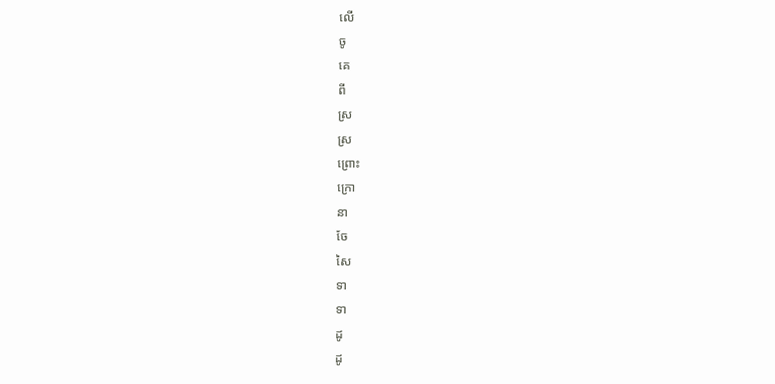លើ
ចូ
គេ
ពី
ស្រ
ស្រ
ព្រោះ
ក្រោ
នា
ចែ
សៃ
ទា
ទា
ដូ
ដូ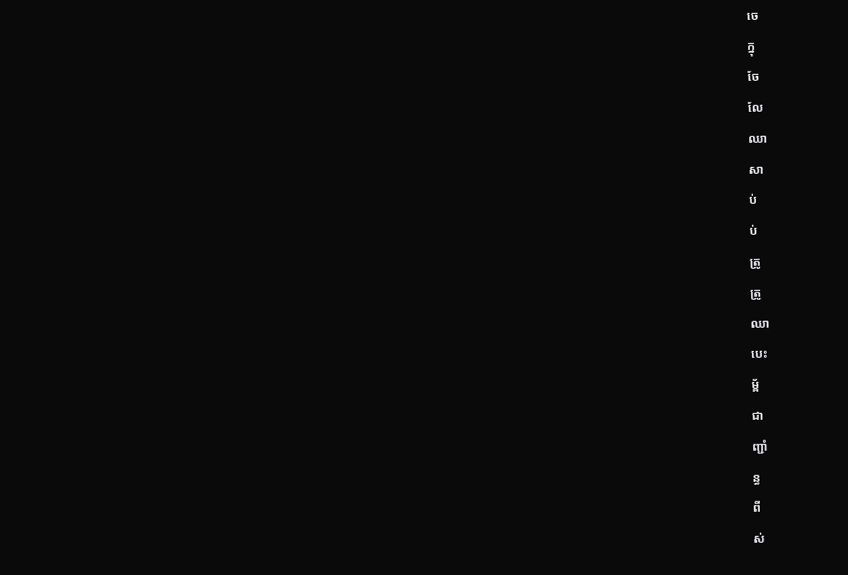ចេ
ក្នុ
ចែ
លែ
ឈា
សា
ប់
ប់
ត្រូ
ត្រូ
ឈា
បេះ
ម្ព័
ជា
ញ្ជាំ
ន្ធ
ពី
ស់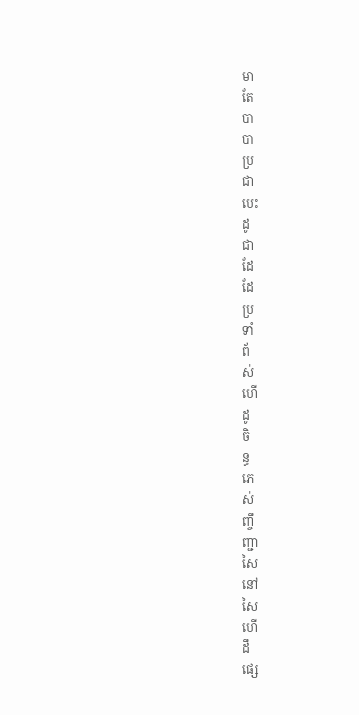មា
តែ
បា
បា
ប្រ
ជា
បេះ
ដូ
ជា
ដែ
ដែ
ប្រ
ទាំ
ព័
ស់
ហើ
ដូ
ចិ
ន្ធ
ភេ
ស់
ញ្ចឹ
ញ្ជា
សៃ
នៅ
សៃ
ហើ
ដឹ
ផ្សេ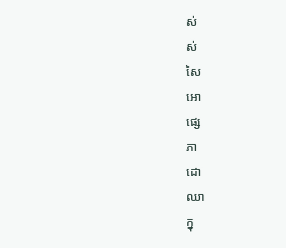ស់
ស់
សៃ
អោ
ផ្សេ
ភា
ដោ
ឈា
ក្នុ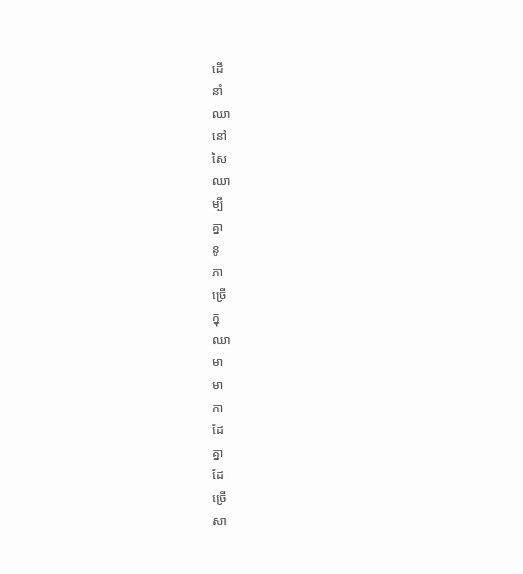ដើ
នាំ
ឈា
នៅ
សៃ
ឈា
ម្បី
គ្នា
នូ
ភា
ច្រើ
ក្នុ
ឈា
មា
មា
កា
ដែ
គ្នា
ដែ
ច្រើ
សា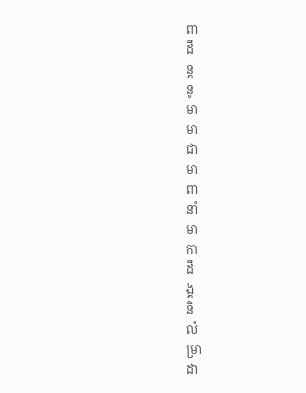ពា
ដឹ
ន្ត
នូ
មា
មា
ជា
មា
ពា
នាំ
មា
កា
ដឹ
ង្គ
និ
លំ
ម្រា
ដា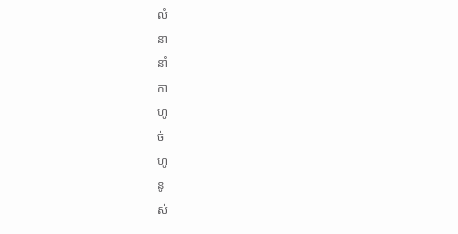លំ
នា
នាំ
កា
ហូ
ច់
ហូ
នូ
ស់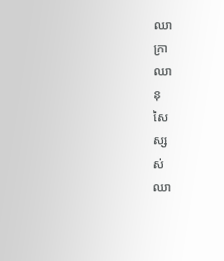ឈា
ក្រា
ឈា
នុ
សៃ
ស្ស
ស់
ឈា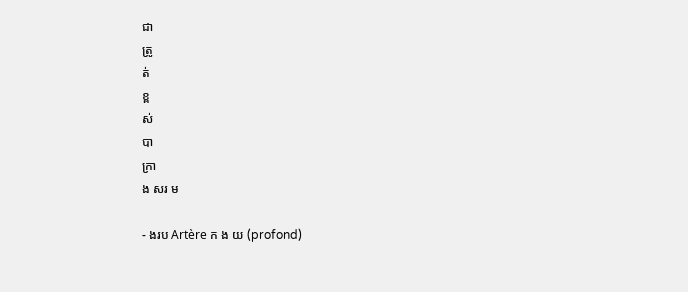ជា
ត្រូ
ត់
ខ្ព
ស់
បា
ក្រា
ង សរ ម

- ងរប Artère ក ង យ (profond)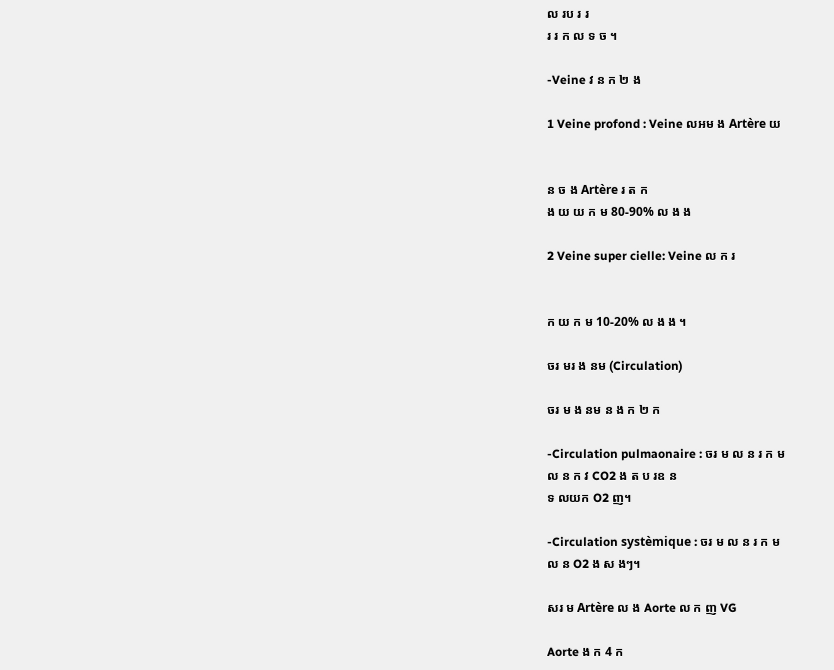ល រប រ រ
រ រ ក ល ទ ច ។

-Veine វ ន ក ២ ង

1 Veine profond : Veine លអម ង Artère យ


ន ច ង Artère រ ត ក
ង យ យ ក ម 80-90% ល ង ង

2 Veine super cielle: Veine ល ក រ


ក យ ក ម 10-20% ល ង ង ។

ចរ មរ ង នម (Circulation)

ចរ ម ង នម ន ង ក ២ ក

-Circulation pulmaonaire : ចរ ម ល ន រ ក ម
ល ន ក វ CO2 ង ត ប រឧ ន
ទ លយក O2 ញ។

-Circulation systèmique : ចរ ម ល ន រ ក ម
ល ន O2 ង ស ងៗ។

សរ ម Artère ល ង Aorte ល ក ញ VG

Aorte ង ក 4 ក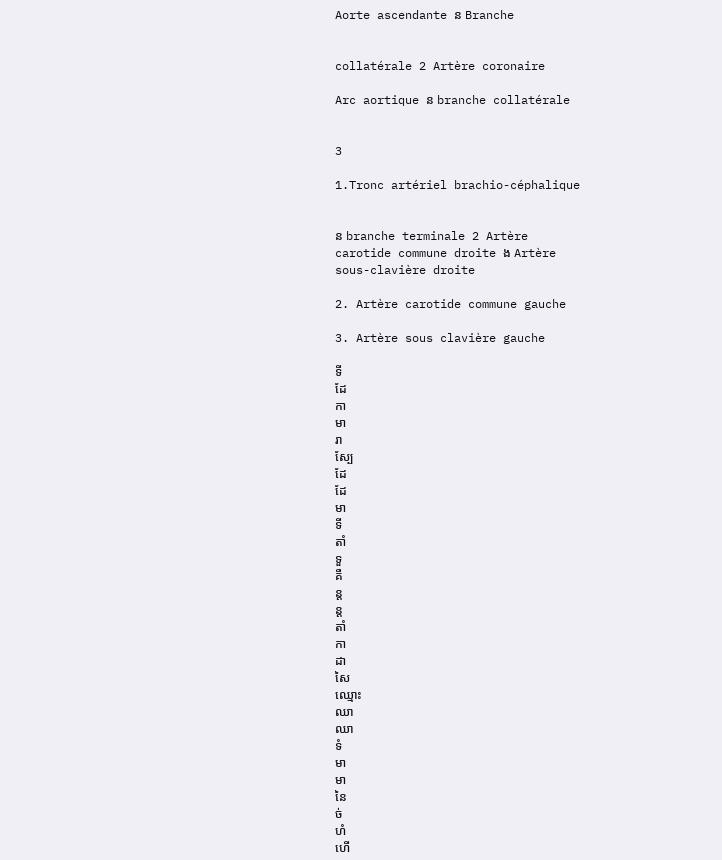Aorte ascendante ន Branche


collatérale 2 Artère coronaire

Arc aortique ន branche collatérale


3

1.Tronc artériel brachio-céphalique


ន branche terminale 2 Artère
carotide commune droite ង Artère
sous-clavière droite

2. Artère carotide commune gauche

3. Artère sous clavière gauche

ទី
ដែ
កា
មា
រា
ស្បែ
ដែ
ដែ
មា
ទី
តាំ
ទួ
គឺ
ន្ត
ន្ត
តាំ
កា
ដា
សៃ
ឈ្មោះ
ឈា
ឈា
ទំ
មា
មា
នៃ
ច់
ហំ
ហើ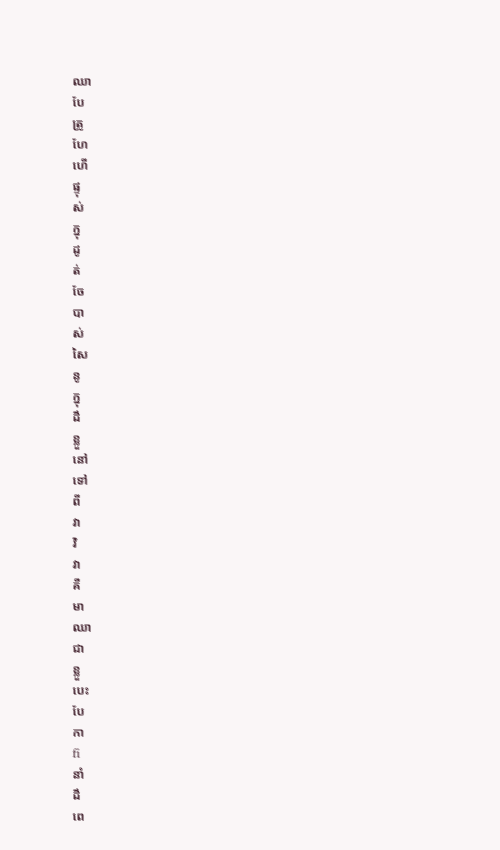ឈា
បែ
ត្រូ
ហែ
ហើ
ផ្ទុ
ស់
ក្នុ
ដូ
ត់
ចែ
បា
ស់
សៃ
នូ
ក្នុ
ដឹ
ខ្លួ
នៅ
ទៅ
ពី
វា
វិ
វា
គឺ
មា
ឈា
ជា
ខ្លួ
បេះ
បែ
កា
fi
នាំ
ដឹ
ពេ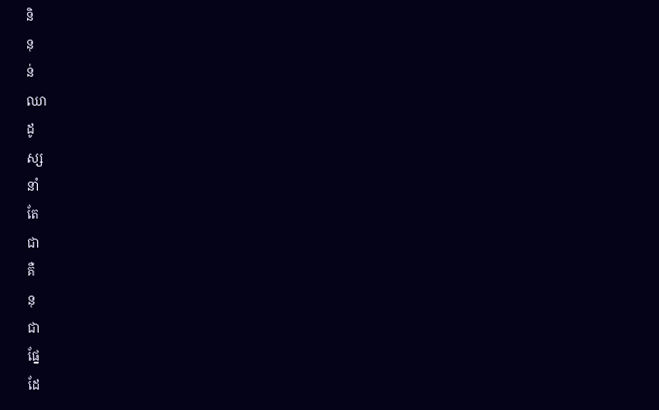និ
នុ
ន់
ឈា
ដូ
ស្ស
នាំ
តែ
ជា
គឺ
នុ
ជា
ផ្នែ
ដែ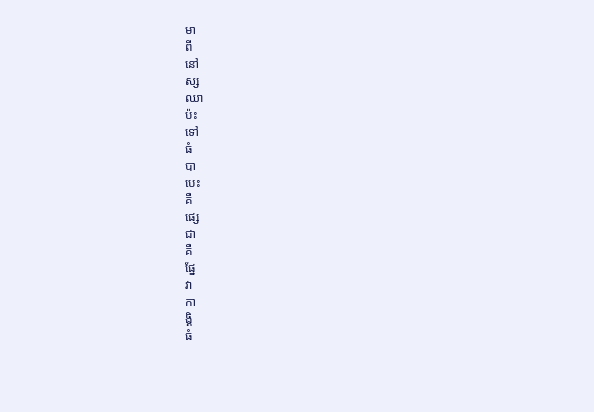មា
ពី
នៅ
ស្ស
ឈា
ប៉ះ
ទៅ
ធំ
បា
បេះ
គឺ
ផ្សេ
ជា
គឺ
ផ្នែ
វា
កា
ង្គិ
ធំ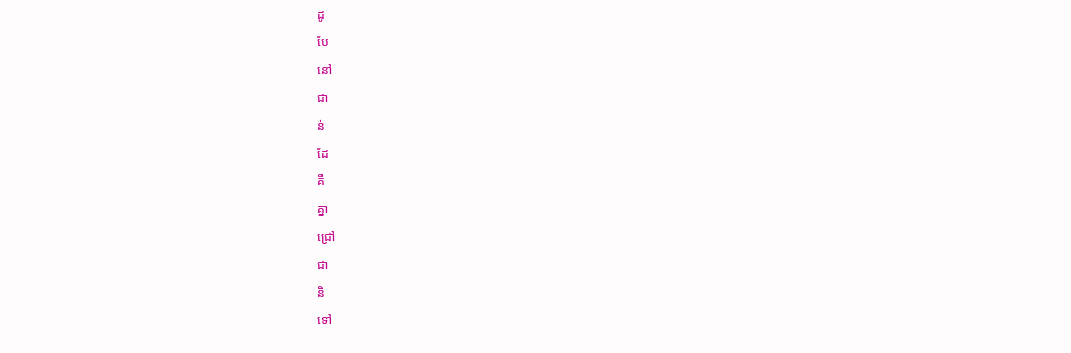ដូ
បែ
នៅ
ជា
ន់
ដែ
គឺ
គ្នា
ជ្រៅ
ជា
និ
ទៅ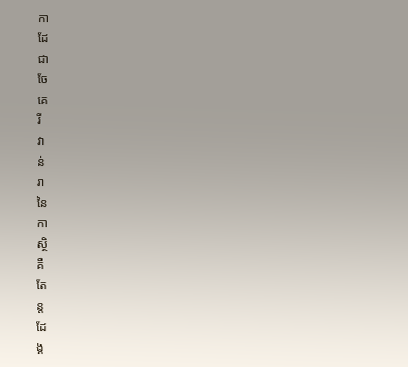កា
ដែ
ជា
ចែ
គេ
រី
វា
ន់
រា
នៃ
កា
ស្ថិ
គឺ
តែ
ន្ត
ដែ
ង្គ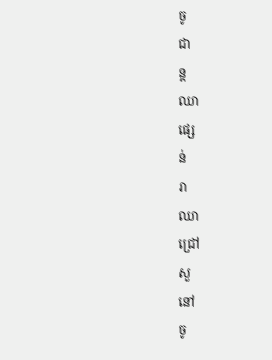ចូ
ជា
ន្ត
ឈា
ផ្សេ
ន់
រា
ឈា
ជ្រៅ
សួ
នៅ
ចូ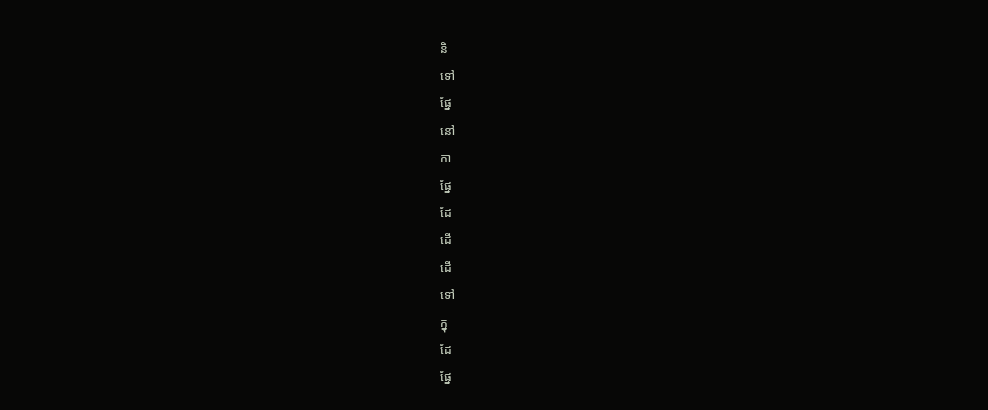និ
ទៅ
ផ្នែ
នៅ
កា
ផ្នែ
ដែ
ដើ
ដើ
ទៅ
ក្នុ
ដែ
ផ្នែ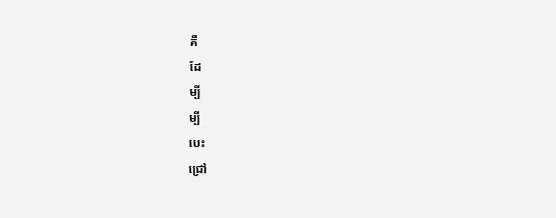គឺ
ដែ
ម្បី
ម្បី
បេះ
ជ្រៅ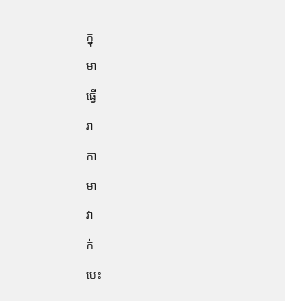ក្នុ
មា
ធ្វើ
រា
កា
មា
វា
ក់
បេះ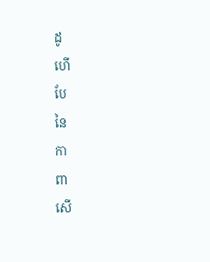ដូ
ហើ
បែ
នៃ
កា
ពា
សើ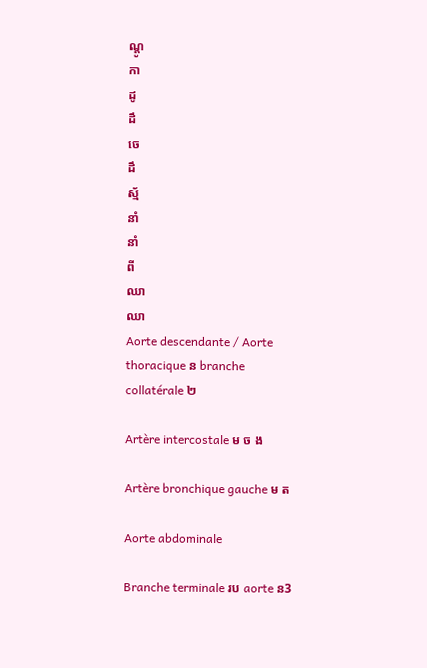ណ្តូ
កា
ដូ
ដឹ
ចេ
ដឹ
ស្ម័
នាំ
នាំ
ពី
ឈា
ឈា
Aorte descendante / Aorte thoracique ន branche collatérale ២

Artère intercostale ម ច ង

Artère bronchique gauche ម ត

Aorte abdominale

Branche terminale រប aorte ន3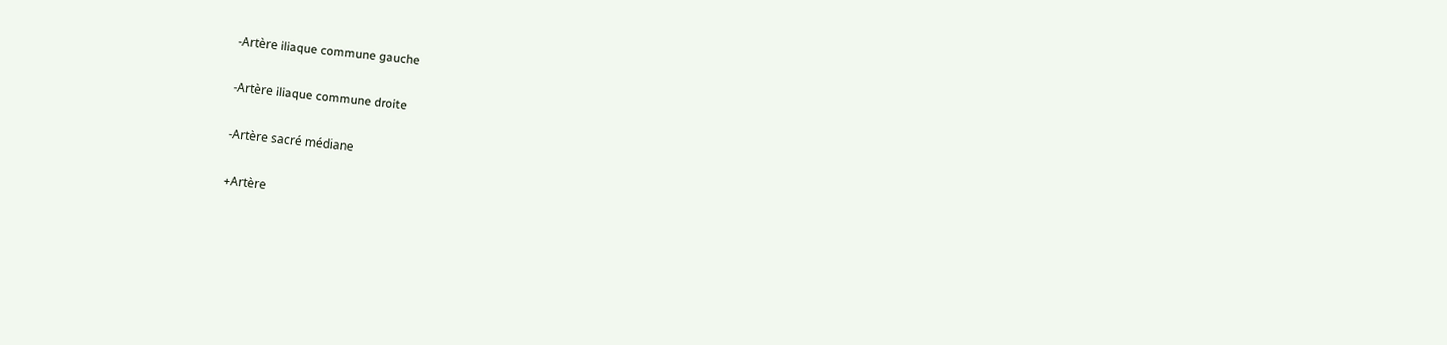-Artère iliaque commune gauche

-Artère iliaque commune droite

-Artère sacré médiane

+Artère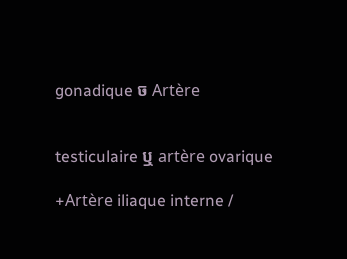gonadique ច Artère


testiculaire ឬ artère ovarique

+Artère iliaque interne /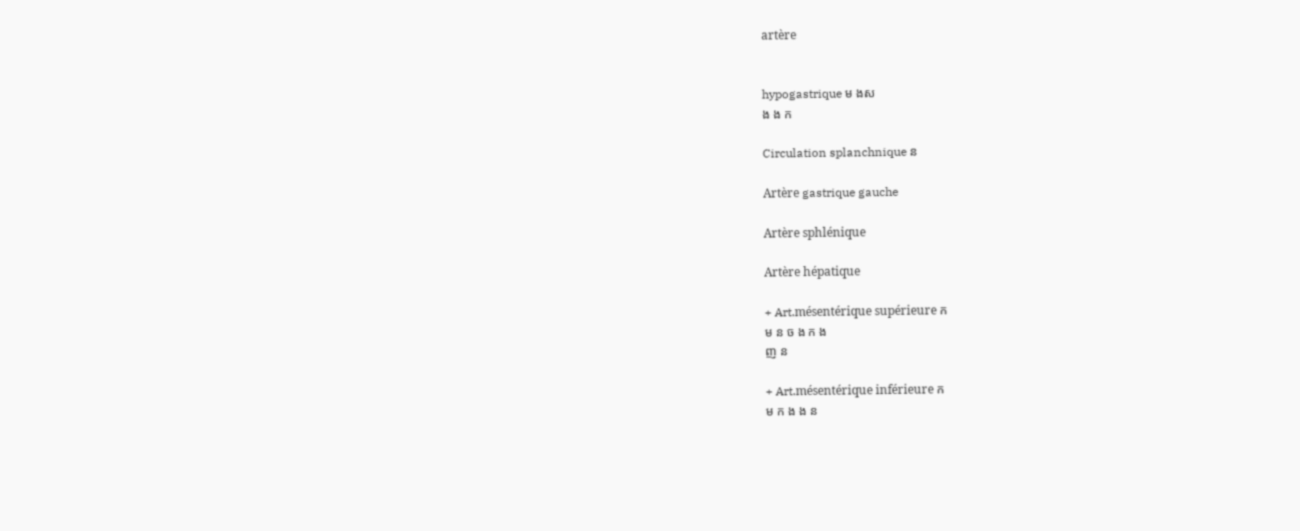artère


hypogastrique ម ងស
ង ង ក

Circulation splanchnique ន

Artère gastrique gauche

Artère sphlénique

Artère hépatique

+ Art.mésentérique supérieure ក
ម ន ច ង ក ង
ញ ន

+ Art.mésentérique inférieure ក
ម ក ង ង ន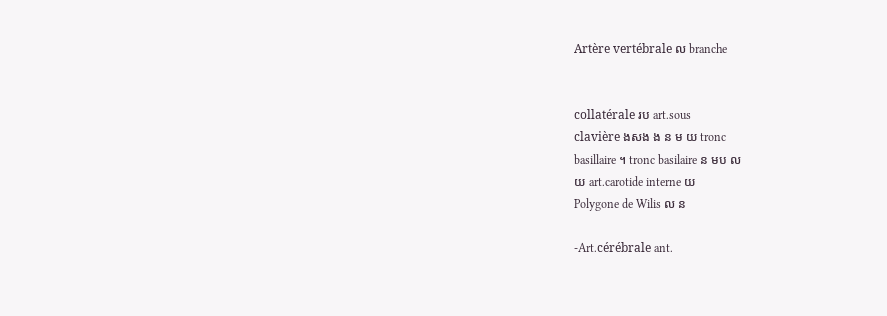Artère vertébrale ល branche


collatérale រប art.sous
clavière ងសង ង ន ម យ tronc
basillaire ។ tronc basilaire ន មប ល
យ art.carotide interne យ
Polygone de Wilis ល ន

-Art.cérébrale ant.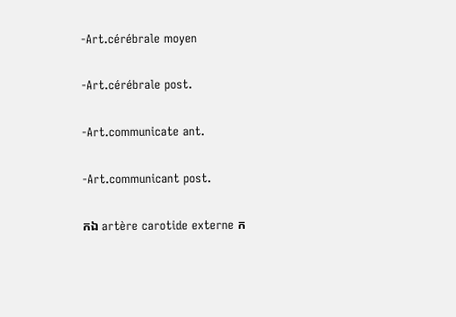-Art.cérébrale moyen

-Art.cérébrale post.

-Art.communicate ant.

-Art.communicant post.

កឯ artère carotide externe ក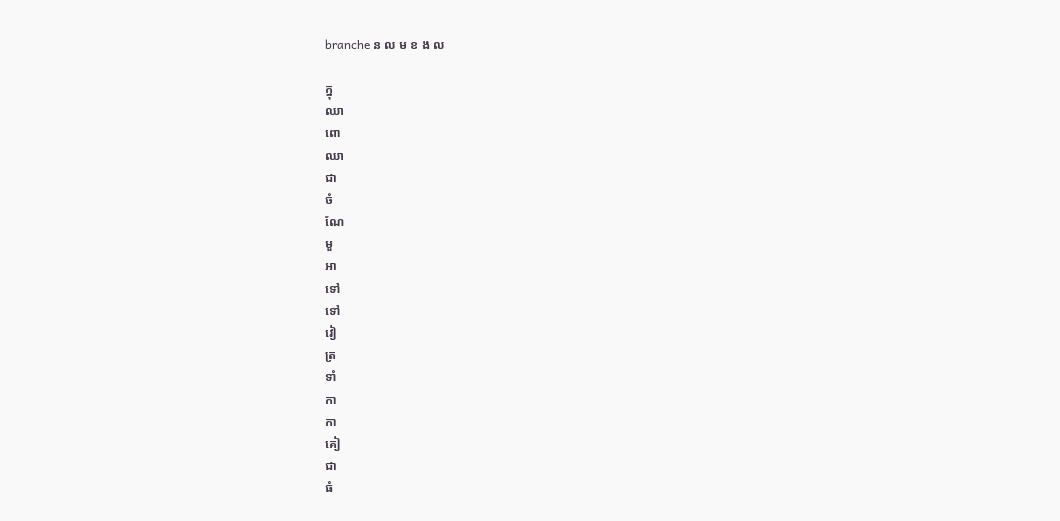branche ន ល ម ខ ង ល

ក្នុ
ឈា
ពោ
ឈា
ជា
ចំ
ណែ
មួ
អា
ទៅ
ទៅ
វៀ
ត្រ
ទាំ
កា
កា
គៀ
ជា
ធំ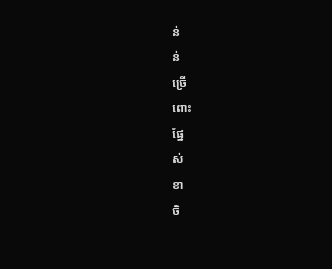ន់
ន់
ច្រើ
ពោះ
ផ្នែ
ស់
ខា
ចិ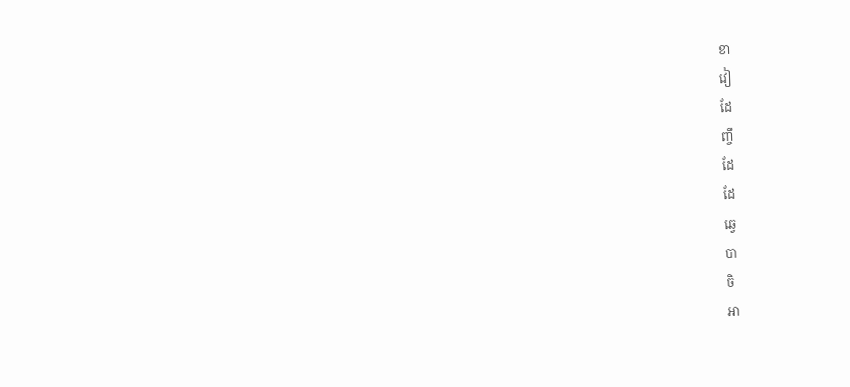ខា
វៀ
ដែ
ញ្ចឹ
ដែ
ដែ
ឆ្វេ
បា
ចិ
អា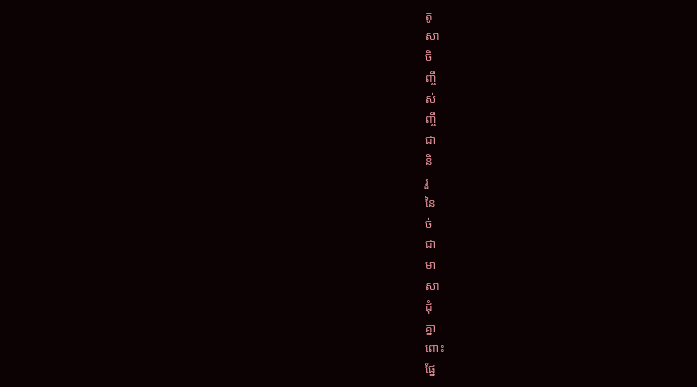តូ
សា
ចិ
ញ្ចឹ
ស់
ញ្ចឹ
ជា
និ
រួ
នៃ
ច់
ជា
មា
សា
ដុំ
គ្នា
ពោះ
ផ្នែ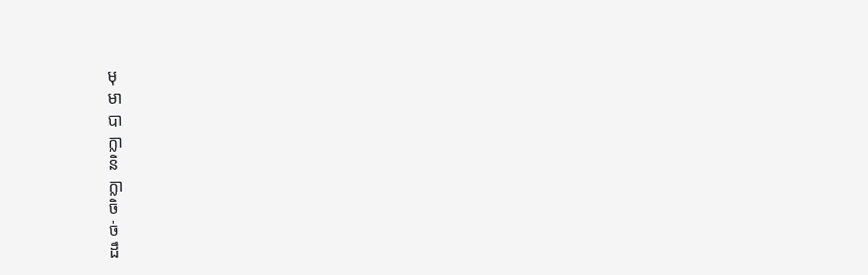មុ
មា
បា
ក្លា
និ
ក្លា
ចិ
ច់
ដឹ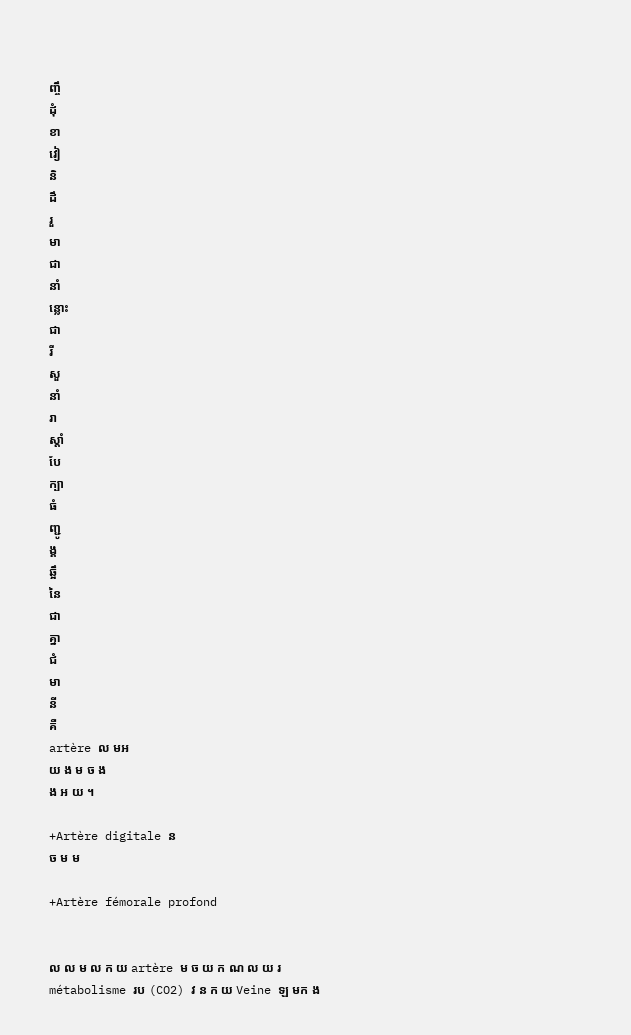ញ្ចឹ
ដុំ
ខា
វៀ
និ
ដឹ
រួ
មា
ជា
នាំ
ន្លោះ
ជា
រី
សួ
នាំ
រា
ស្តាំ
បែ
ក្បា
ធំ
ញ្ជូ
ង្គ
ឆ្អឹ
នៃ
ជា
គ្នា
ជំ
មា
នី
គឺ
artère ល មអ
យ ង ម ច ង
ង អ យ ។

+Artère digitale ន
ច ម ម

+Artère fémorale profond


ល ល ម ល ក យ artère ម ច យ ក ណ ល យ រ
métabolisme រប (CO2) វ ន ក យ Veine ឡ មក ង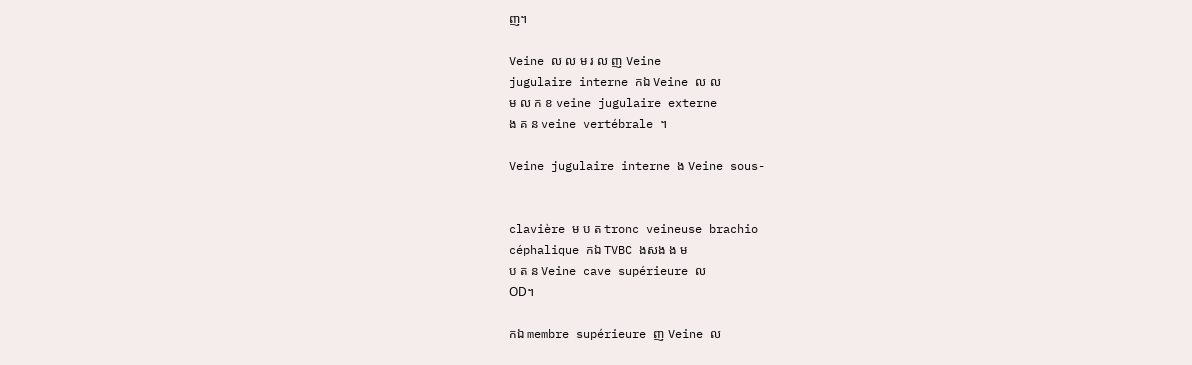ញ។

Veine ល ល ម រ ល ញ Veine
jugulaire interne កឯ Veine ល ល
ម ល ក ខ veine jugulaire externe
ង គ ន veine vertébrale ។

Veine jugulaire interne ង Veine sous-


clavière ម ប ត tronc veineuse brachio
céphalique កឯ TVBC ងសង ង ម
ប ត ន Veine cave supérieure ល
OD។

កឯ membre supérieure ញ Veine ល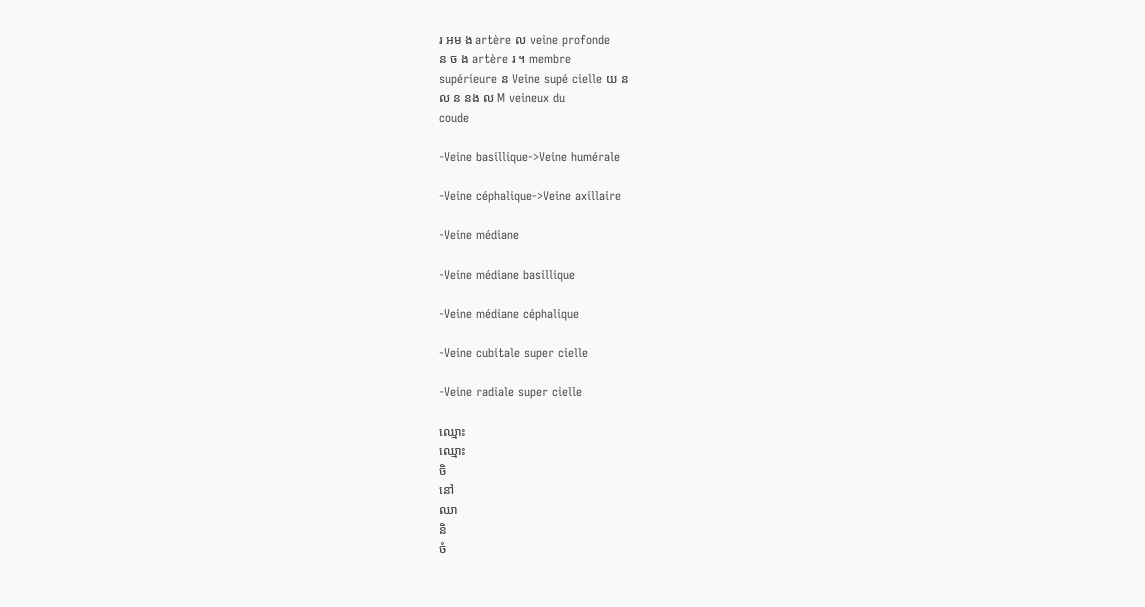រ អម ង artère ល veine profonde
ន ច ង artère រ ។ membre
supérieure ន Veine supé cielle យ ន
ល ន នង ល M veineux du
coude

-Veine basillique->Veine humérale

-Veine céphalique->Veine axillaire

-Veine médiane

-Veine médiane basillique

-Veine médiane céphalique

-Veine cubitale super cielle

-Veine radiale super cielle

ឈ្មោះ
ឈ្មោះ
ចិ
នៅ
ឈា
និ
ចំ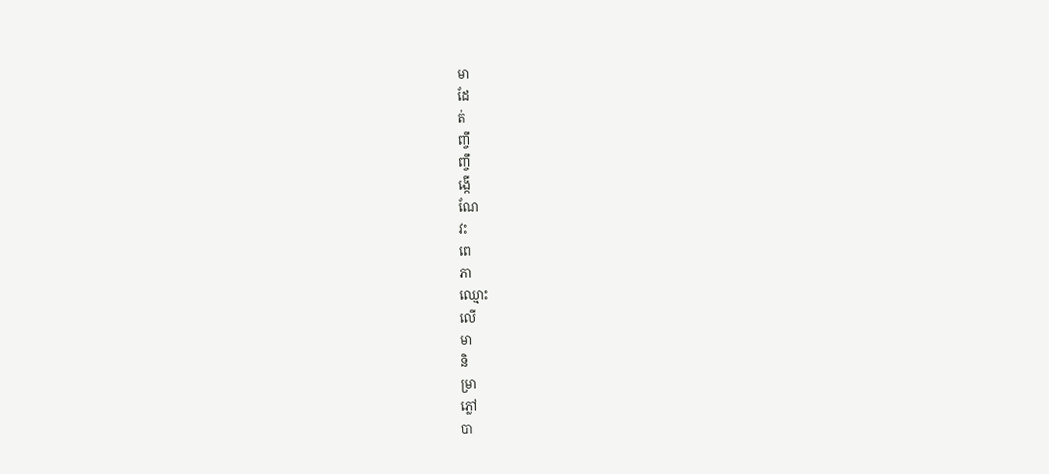មា
ដែ
ត់
ញ្ចឹ
ញ្ចឹ
ង្កើ
ណែ
វះ
ពេ
ភា
ឈ្មោះ
លើ
មា
និ
ម្រា
ភ្លៅ
បា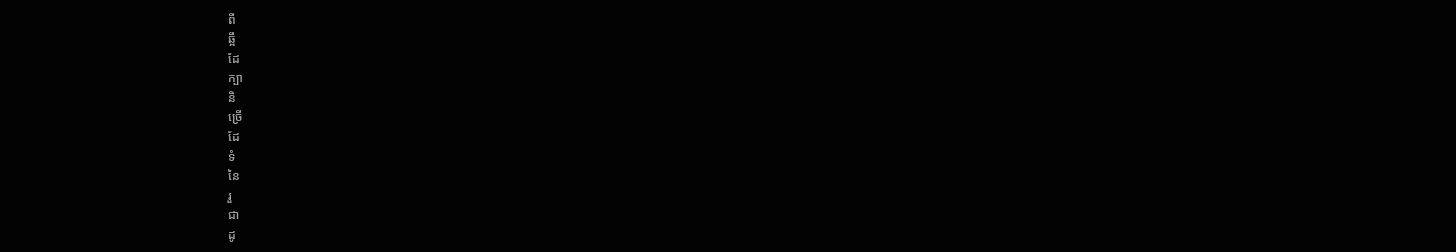ពី
ឆ្អឹ
ដែ
ក្បា
និ
ច្រើ
ដែ
ទំ
នៃ
រួ
ជា
ដូ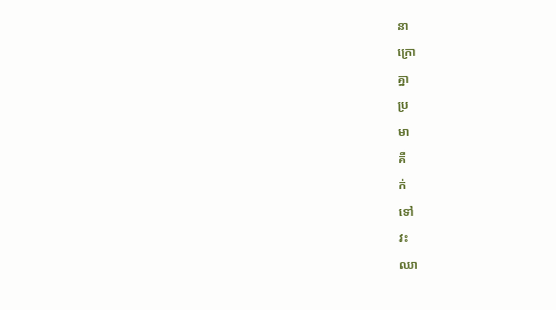នា
ក្រោ
គ្នា
ប្រ
មា
គឺ
ក់
ទៅ
វះ
ឈា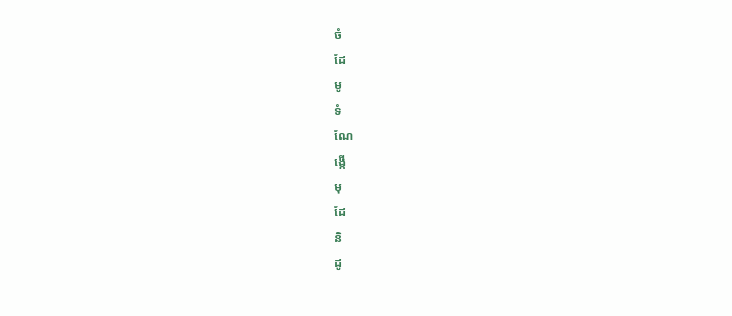ចំ
ដែ
មូ
ទំ
ណែ
ង្កើ
មុ
ដែ
និ
ដូ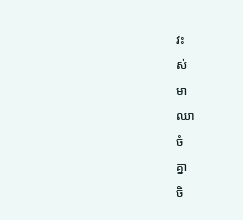វះ
ស់
មា
ឈា
ចំ
គ្នា
ចិ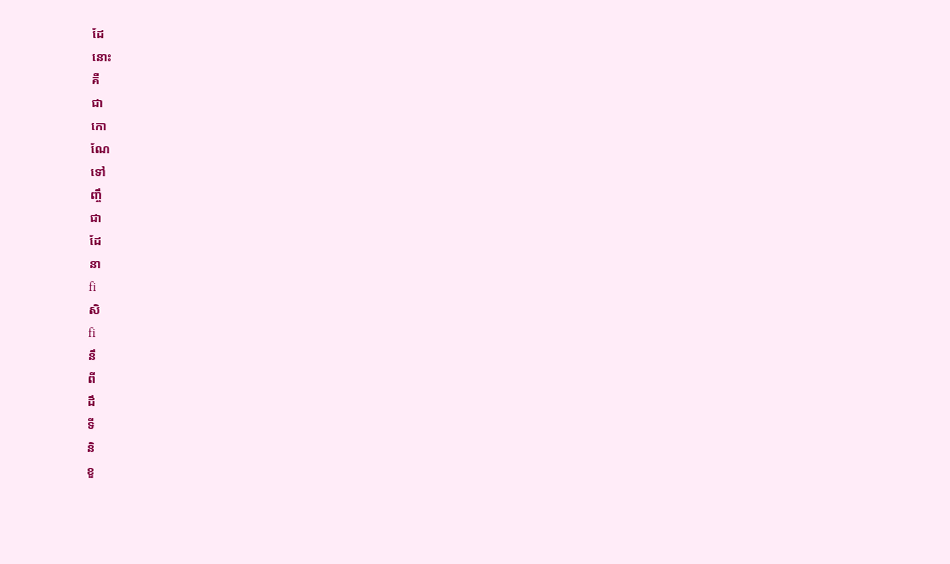ដែ
នោះ
គឺ
ជា
កោ
ណែ
ទៅ
ញ្ចឹ
ជា
ដែ
នា
fi
សិ
fi
នឹ
ពី
ដឹ
ទី
និ
ខួ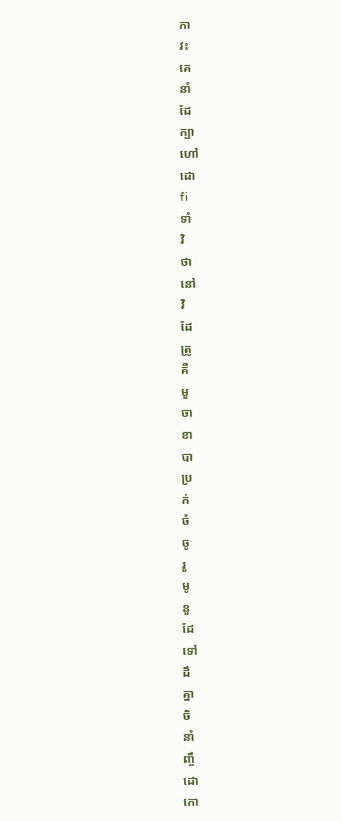កា
វះ
គេ
នាំ
ដែ
ក្បា
ហៅ
ដោ
fi
ទាំ
វិ
ថា
នៅ
វិ
ដែ
ត្រូ
គឺ
មួ
ចា
ខា
បា
ប្រ
ក់
ចំ
ចូ
រួ
មូ
នួ
ដែ
ទៅ
ដឹ
គ្នា
ចិ
នាំ
ញ្ចឹ
ដោ
កោ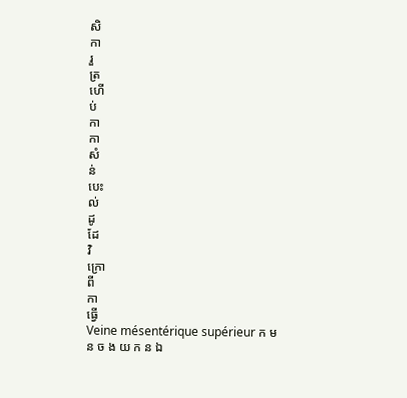សិ
កា
រួ
ត្រ
ហើ
ប់
កា
កា
សំ
ន់
បេះ
ល់
ដូ
ដែ
វិ
ក្រោ
ពី
កា
ធ្វើ
Veine mésentérique supérieur ក ម
ន ច ង យ ក ន ឯ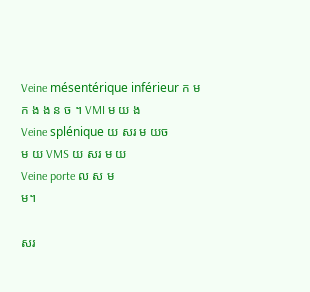Veine mésentérique inférieur ក ម
ក ង ង ន ច ។ VMI ម យ ង
Veine splénique យ សរ ម យច
ម យ VMS យ សរ ម យ
Veine porte ល ស ម
ម។

សរ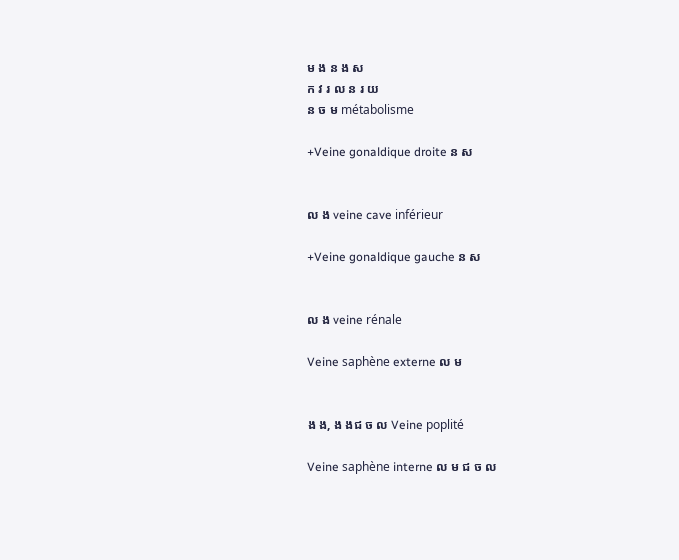ម ង ន ង ស
ក វ រ ល ន រ យ
ន ច ម métabolisme

+Veine gonaldique droite ន ស


ល ង veine cave inférieur

+Veine gonaldique gauche ន ស


ល ង veine rénale

Veine saphène externe ល ម


ង ង, ង ងជ ច ល Veine poplité

Veine saphène interne ល ម ជ ច ល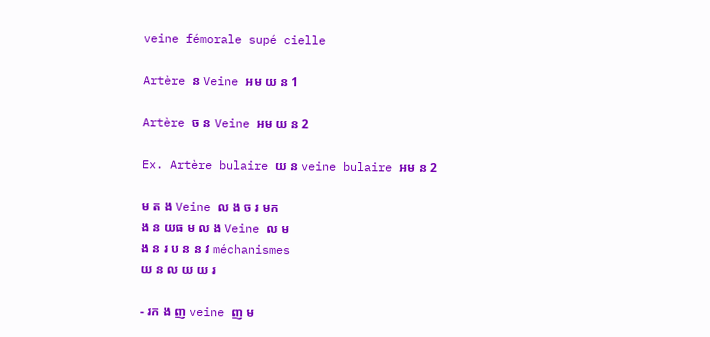veine fémorale supé cielle

Artère ន Veine អម យ ន 1

Artère ច ន Veine អម យ ន 2

Ex. Artère bulaire យ ន veine bulaire អម ន 2

ម ត ង Veine ល ង ច រ មក
ង ន យធ ម ល ង Veine ល ម
ង ន រ ប ន ន វ méchanismes
យ ន ល យ យ រ

- រក ង ញ veine ញ ម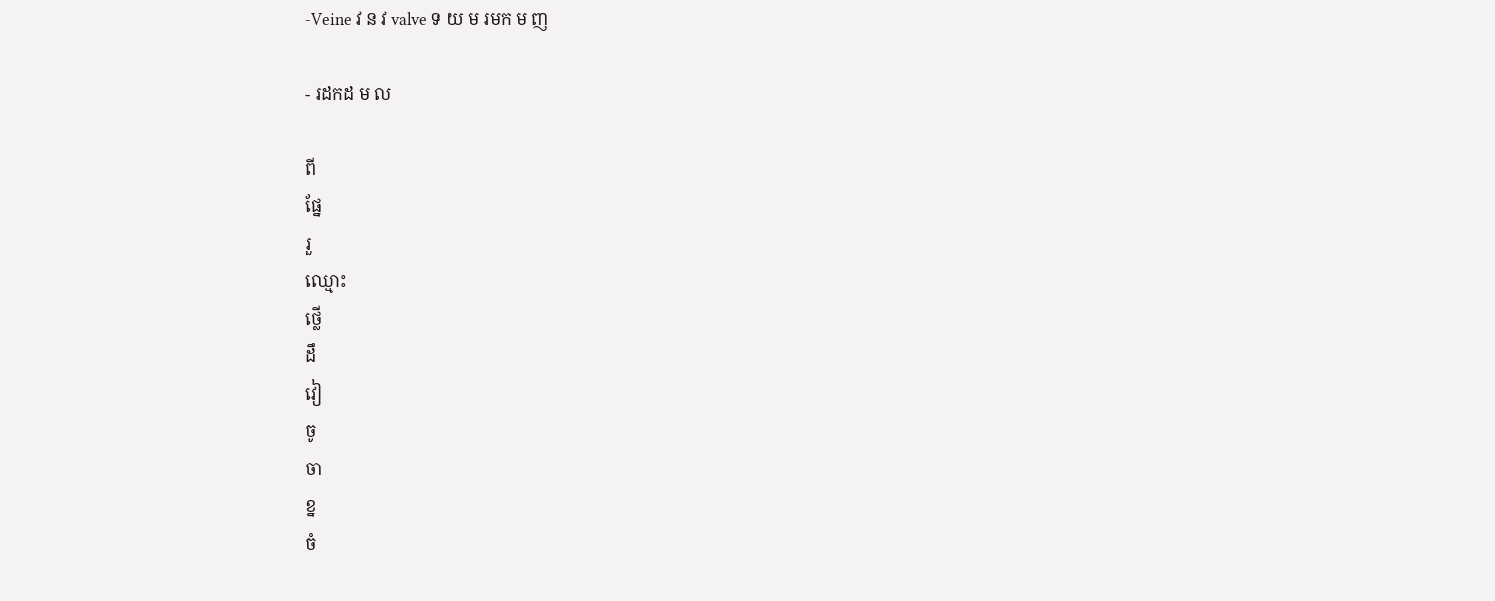-Veine វ ន វ valve ទ យ ម រមក ម ញ

- រដកដ ម ល

ពី
ផ្នែ
រួ
ឈ្មោះ
ថ្លើ
ដឹ
វៀ
ចូ
ចា
ខ្ន
ចំ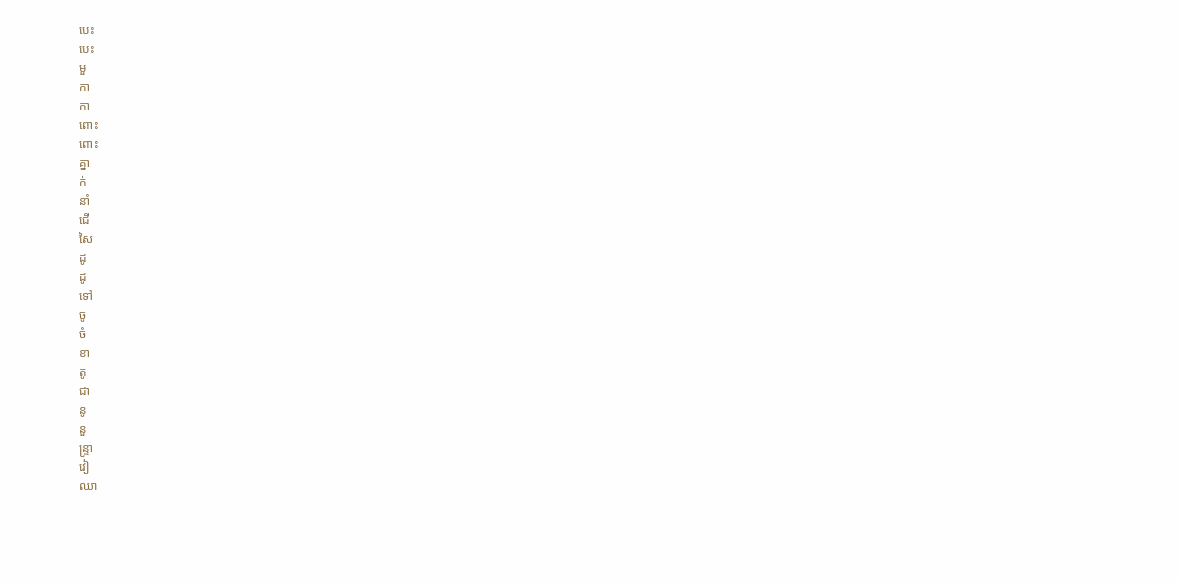បេះ
បេះ
មួ
កា
កា
ពោះ
ពោះ
គ្នា
ក់
នាំ
ជើ
សៃ
ដូ
ដូ
ទៅ
ចូ
ចំ
ខា
តូ
ជា
នូ
នួ
ន្ទ្រា
វៀ
ឈា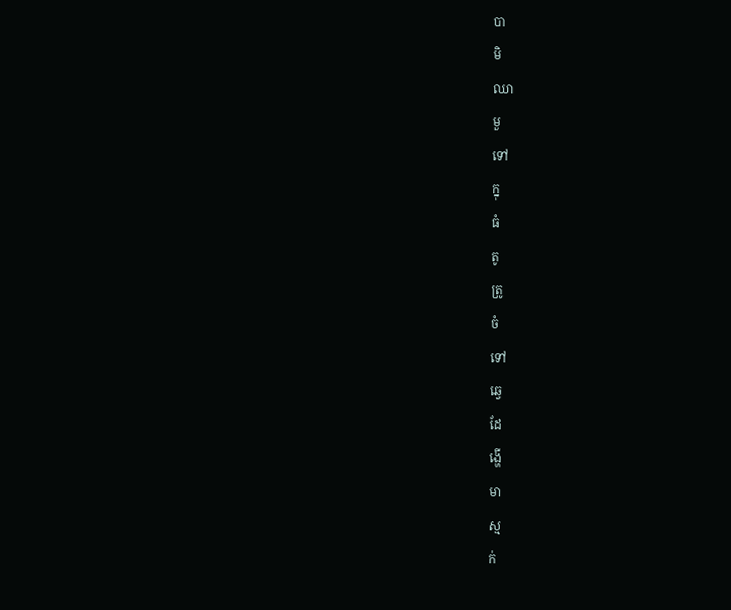បា
មិ
ឈា
មួ
ទៅ
ក្នុ
ធំ
តូ
ត្រូ
ចំ
ទៅ
ឆ្វេ
ដែ
ង្ហើ
មា
ស្ម
ក់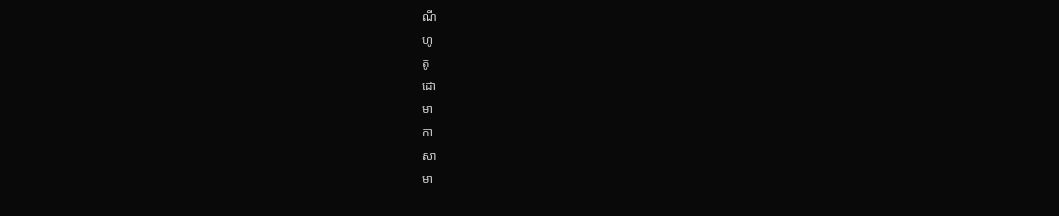ណី
ហូ
តូ
ដោ
មា
កា
សា
មា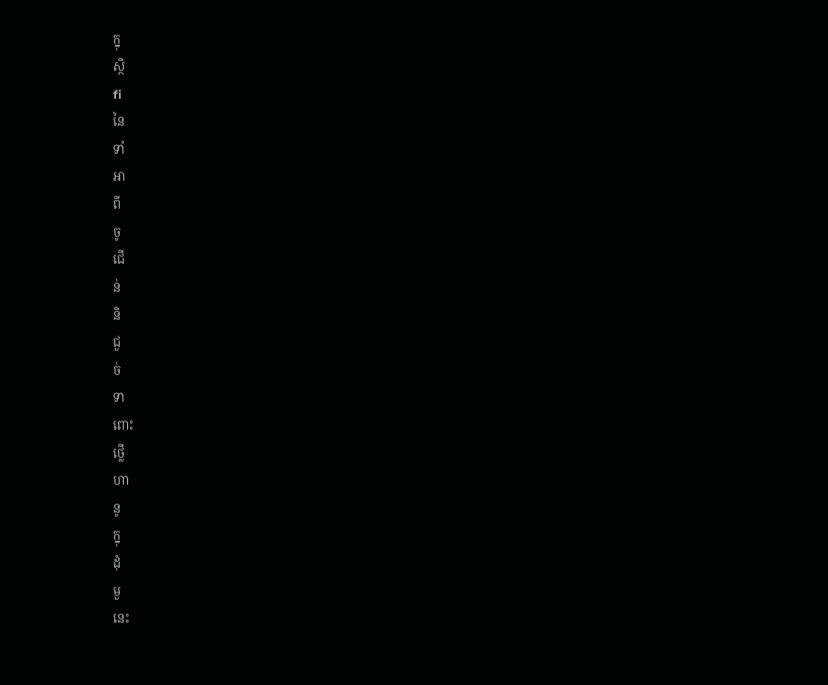ក្នុ
ស្ថិ
fi
នៃ
ទាំ
អា
ពី
ចូ
ជើ
ន់
និ
ជួ
ច់
ទា
ពោះ
ថ្លើ
ហា
នូ
ក្នុ
ដុំ
មួ
នេះ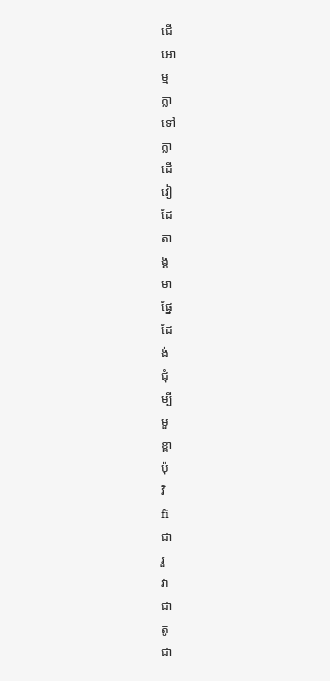ជើ
អោ
ម្ម
ក្លា
ទៅ
ក្លា
ដើ
វៀ
ដែ
តា
ង្គ
មា
ផ្នែ
ដែ
ង់
ជុំ
ម្បី
មួ
ខ្ពា
ប៉ុ
វិ
fi
ជា
រួ
វា
ជា
តូ
ជា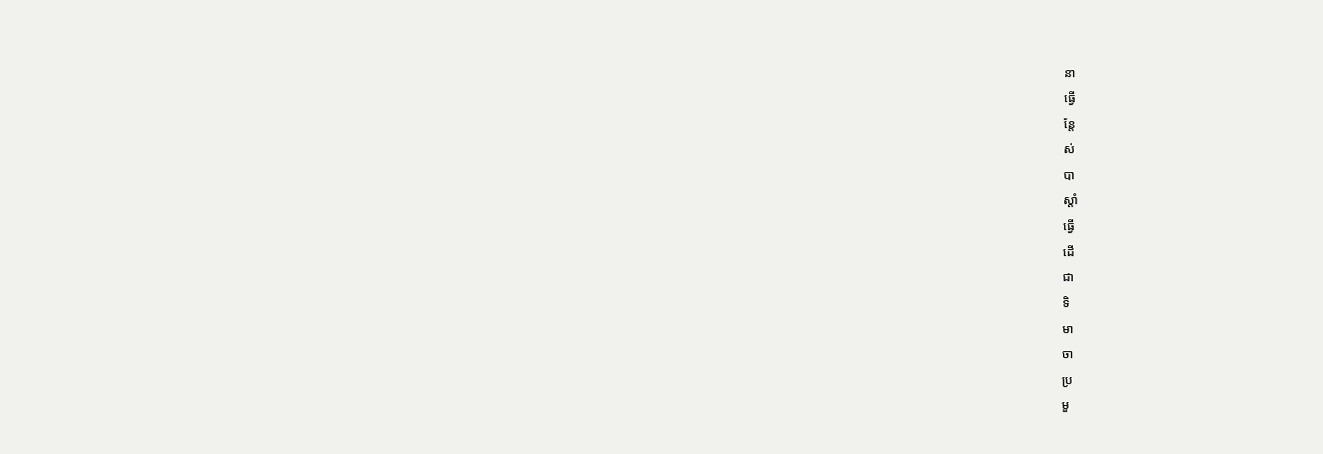នា
ធ្វើ
ន្តែ
ស់
បា
ស្តាំ
ធ្វើ
ដើ
ជា
ទិ
មា
ចា
ប្រ
មួ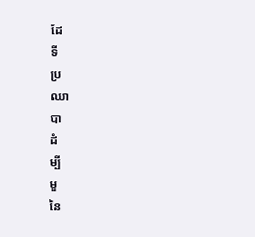ដែ
ទី
ប្រ
ឈា
បា
ដំ
ម្បី
មួ
នៃ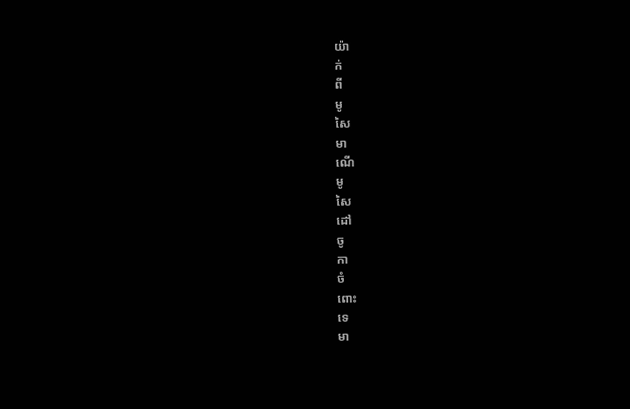យ៉ា
ក់
ពី
មូ
សៃ
មា
ណើ
មូ
សៃ
ដៅ
ចូ
កា
ចំ
ពោះ
ទេ
មា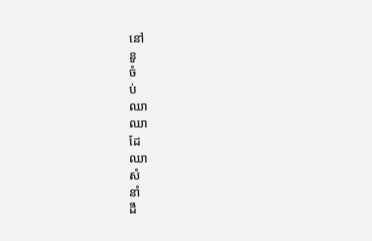នៅ
នួ
ចំ
ប់
ឈា
ឈា
ដែ
ឈា
សំ
នាំ
ដឹ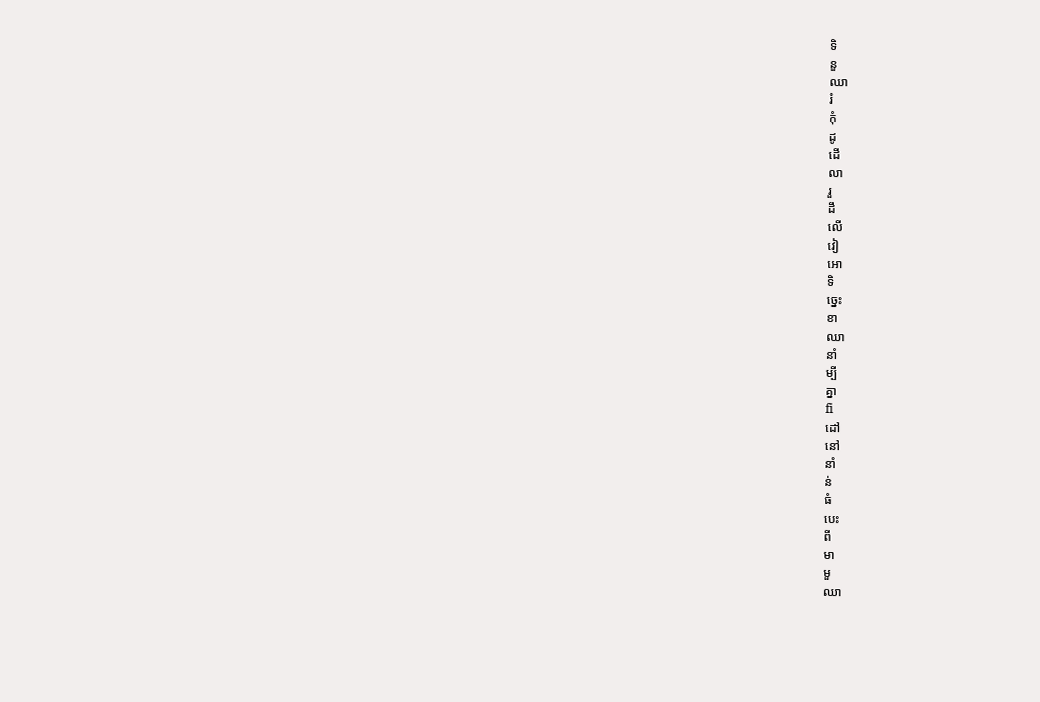ទិ
នួ
ឈា
រំ
កុំ
ដូ
ដើ
លា
រួ
ដឹ
លើ
វៀ
អោ
ទិ
ច្នេះ
ខា
ឈា
នាំ
ម្បី
គ្នា
fi
ដៅ
នៅ
នាំ
ន់
ធំ
បេះ
ពី
មា
មួ
ឈា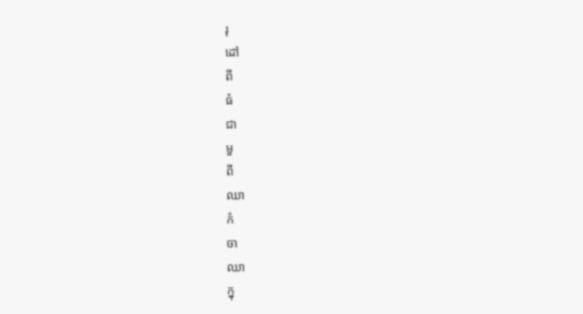រុ
ដៅ
ពី
ធំ
ជា
មួ
ពី
ឈា
កំ
ចា
ឈា
ក្នុ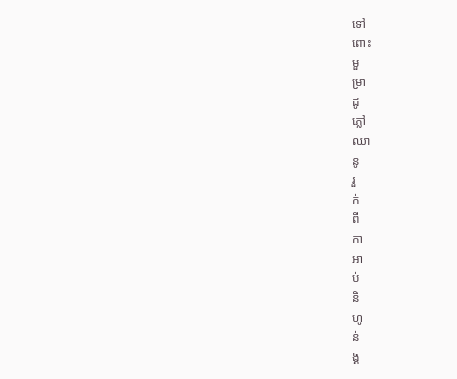ទៅ
ពោះ
មួ
ម្រា
ដូ
ភ្លៅ
ឈា
នូ
រួ
ក់
ពី
កា
អា
ប់
និ
ហូ
ន់
ង្គ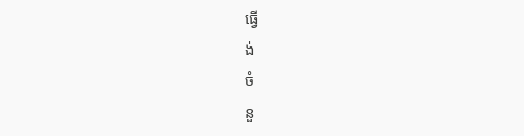ធ្វើ
ង់
ចំ
នួ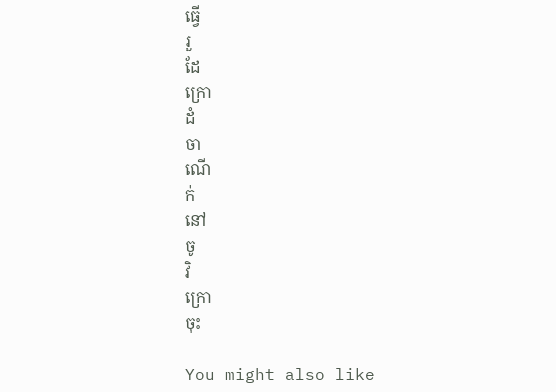ធ្វើ
រួ
ដែ
ក្រោ
ដំ
ចា
ណើ
ក់
នៅ
ចូ
វិ
ក្រោ
ចុះ

You might also like